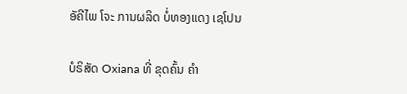ອັຄີໄພ ໂຈະ ການຜລິດ ບໍ່ທອງແດງ ເຊໂປນ

ບໍຣິສັດ Oxiana ທີ່ ຂຸດຄົ້ນ ຄໍາ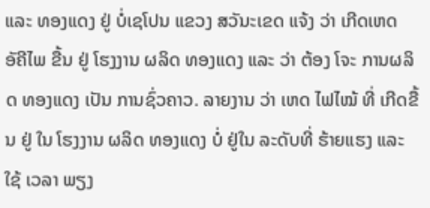ແລະ ທອງແດງ ຢູ່ ບໍ່ເຊໂປນ ແຂວງ ສວັນະເຂດ ແຈ້ງ ວ່າ ເກີດເຫດ ອັຄີໄພ ຂື້ນ ຢູ່ ໂຮງງານ ຜລິດ ທອງແດງ ແລະ ວ່າ ຕ້ອງ ໂຈະ ການຜລິດ ທອງແດງ ເປັນ ການຊົ່ວຄາວ. ລາຍງານ ວ່າ ເຫດ ໄຟໄໝ້ ທີ່ ເກີດຂື້ນ ຢູ່ ໃນ ໂຮງງານ ຜລິດ ທອງແດງ ບໍ່ ຢູ່ໃນ ລະດັບທີ່ ຮ້າຍແຮງ ແລະ ໃຊ້ ເວລາ ພຽງ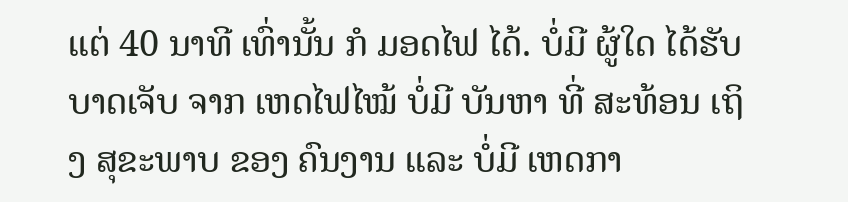ແຕ່ 40 ນາທີ ເທົ່ານັ້ນ ກໍ ມອດໄຟ ໄດ້. ບໍ່ມີ ຜູ້ໃດ ໄດ້ຮັບ ບາດເຈັບ ຈາກ ເຫດໄຟໄໝ້ ບໍ່ມີ ບັນຫາ ທີ່ ສະທ້ອນ ເຖິງ ສຸຂະພາບ ຂອງ ຄົນງານ ແລະ ບໍ່ມີ ເຫດກາ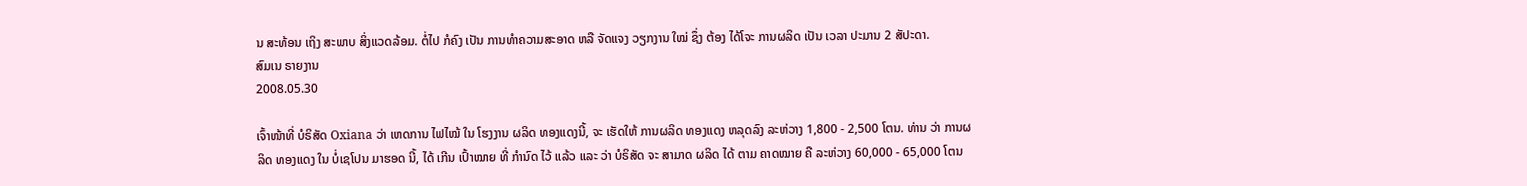ນ ສະທ້ອນ ເຖິງ ສະພາບ ສິ່ງແວດລ້ອມ. ຕໍ່ໄປ ກໍຄົງ ເປັນ ການທຳຄວາມສະອາດ ຫລື ຈັດແຈງ ວຽກງານ ໃໝ່ ຊຶ່ງ ຕ້ອງ ໄດ້ໂຈະ ການຜລິດ ເປັນ ເວລາ ປະມານ 2 ສັປະດາ.
ສົມເນ ຣາຍງານ
2008.05.30

ເຈົ້າໜ້າທີ່ ບໍຣິສັດ Oxiana ວ່າ ເຫດການ ໄຟໄໝ້ ໃນ ໂຮງງານ ຜລິດ ທອງແດງນີ້, ຈະ ເຮັດໃຫ້ ການຜລິດ ທອງແດງ ຫລຸດລົງ ລະຫ່ວາງ 1,800 - 2,500 ໂຕນ. ທ່ານ ວ່າ ການຜລິດ ທອງແດງ ໃນ ບໍ່ເຊໂປນ ມາຮອດ ນີ້, ໄດ້ ເກີນ ເປົ້າໝາຍ ທີ່ ກໍານົດ ໄວ້ ແລ້ວ ແລະ ວ່າ ບໍຣິສັດ ຈະ ສາມາດ ຜລິດ ໄດ້ ຕາມ ຄາດໝາຍ ຄື ລະຫ່ວາງ 60,000 - 65,000 ໂຕນ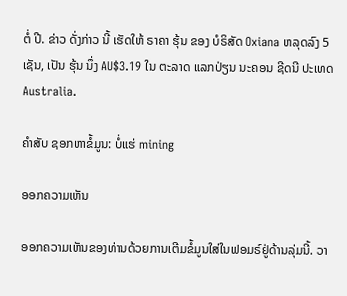ຕໍ່ ປີ. ຂ່າວ ດັ່ງກ່າວ ນີ້ ເຮັດໃຫ້ ຣາຄາ ຮຸ້ນ ຂອງ ບໍຣິສັດ Oxiana ຫລຸດລົງ 5 ເຊັນ, ເປັນ ຮຸ້ນ ນຶ່ງ AU$3.19 ໃນ ຕະລາດ ແລກປ່ຽນ ນະຄອນ ຊີດນີ ປະເທດ Australia.

ຄຳສັບ ຊອກຫາຂໍ້ມູນ: ບໍ່ແຮ່ mining

ອອກຄວາມເຫັນ

ອອກຄວາມເຫັນຂອງທ່ານດ້ວຍການເຕີມຂໍ້ມູນໃສ່ໃນຟອມຣ໌ຢູ່ດ້ານລຸ່ມນີ້. ວາ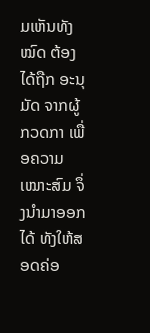ມເຫັນທັງໝົດ ຕ້ອງໄດ້ຖືກ ອະນຸມັດ ຈາກຜູ້ ກວດກາ ເພື່ອຄວາມເໝາະສົມ ຈຶ່ງນໍາມາອອກໄດ້ ທັງໃຫ້ສອດຄ່ອ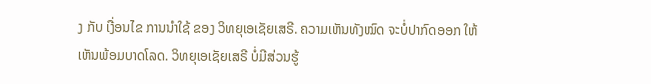ງ ກັບ ເງື່ອນໄຂ ການນຳໃຊ້ ຂອງ ວິທຍຸເອເຊັຍເສຣີ. ຄວາມເຫັນທັງໝົດ ຈະບໍ່ປາກົດອອກ ໃຫ້ເຫັນພ້ອມບາດໂລດ. ວິທຍຸເອເຊັຍເສຣີ ບໍ່ມີສ່ວນຮູ້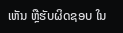ເຫັນ ຫຼືຮັບຜິດຊອບ ໃນ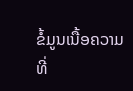ຂໍ້ມູນເນື້ອຄວາມ ທີ່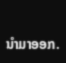ນໍາມາອອກ.